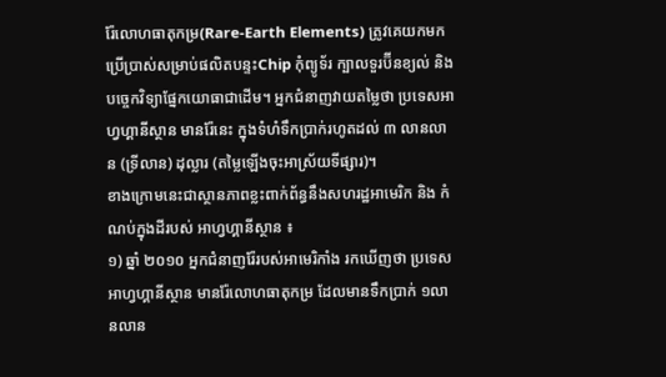រ៉ែលោហធាតុកម្រ(Rare-Earth Elements) ត្រូវគេយកមកប្រើប្រាស់សម្រាប់ផលិតបន្ទះChip កុំព្យូទ័រ ក្បាលទួរប៊ីនខ្យល់ និងបច្ចេកវិទ្យាផ្នែកយោធាជាដើម។ អ្នកជំនាញវាយតម្លៃថា ប្រទេសអាហ្វហ្គានីស្ថាន មានរ៉ែនេះ ក្នុងទំហំទឹកប្រាក់រហូតដល់ ៣ លានលាន (ទ្រីលាន) ដុល្លារ (តម្លៃឡើងចុះអាស្រ័យទីផ្សារ)។
ខាងក្រោមនេះជាស្ថានភាពខ្លះពាក់ព័ន្ធនឹងសហរដ្ឋអាមេរិក និង កំណប់ក្នុងដីរបស់ អាហ្វហ្គានីស្ថាន ៖
១) ឆ្នាំ ២០១០ អ្នកជំនាញរ៉ែរបស់អាមេរិកាំង រកឃើញថា ប្រទេសអាហ្វហ្គានីស្ថាន មានរ៉ែលោហធាតុកម្រ ដែលមានទឹកប្រាក់ ១លានលាន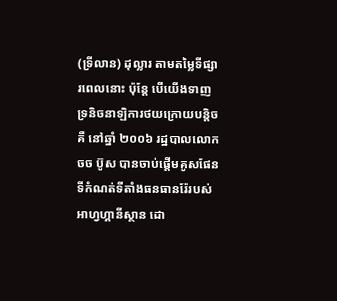(ទ្រីលាន) ដុល្លារ តាមតម្លៃទីផ្សារពេលនោះ ប៉ុន្តែ បើយើងទាញទ្រនិចនាឡិការថយក្រោយបន្តិច គឺ នៅឆ្នាំ ២០០៦ រដ្ឋបាលលោក ចច ប៊ូស បានចាប់ផ្តើមគូសផែនទីកំណត់ទីតាំងធនធានរ៉ែរបស់អាហ្វហ្គានីស្ថាន ដោ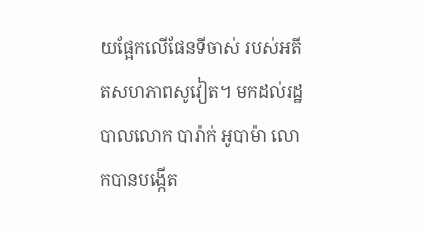យផ្អែកលើផែនទីចាស់ របស់អតីតសហភាពសូវៀត។ មកដល់រដ្ឋបាលលោក បារ៉ាក់ អូបាម៉ា លោកបានបង្កើត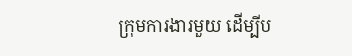ក្រុមការងារមួយ ដើម្បីប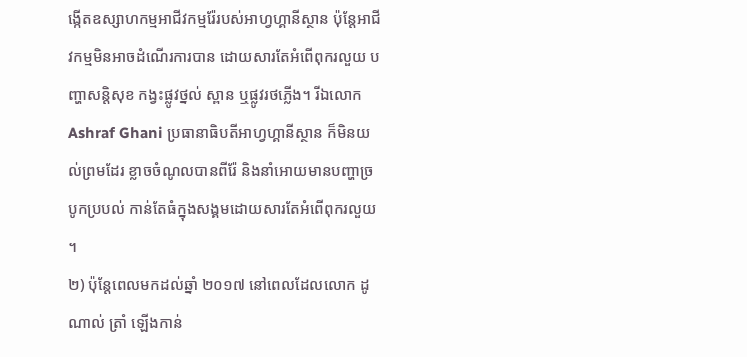ង្កើតឧស្សាហកម្មអាជីវកម្មរ៉ែរបស់អាហ្វហ្គានីស្ថាន ប៉ុន្តែអាជីវកម្មមិនអាចដំណើរការបាន ដោយសារតែអំពើពុករលួយ បញ្ហាសន្តិសុខ កង្វះផ្លូវថ្នល់ ស្ពាន ឬផ្លូវរថភ្លើង។ រីឯលោក Ashraf Ghani ប្រធានាធិបតីអាហ្វហ្គានីស្ថាន ក៏មិនយល់ព្រមដែរ ខ្លាចចំណូលបានពីរ៉ែ និងនាំអោយមានបញ្ហាច្របូកប្របល់ កាន់តែធំក្នុងសង្គមដោយសារតែអំពើពុករលួយ ។
២) ប៉ុន្តែពេលមកដល់ឆ្នាំ ២០១៧ នៅពេលដែលលោក ដូណាល់ ត្រាំ ឡើងកាន់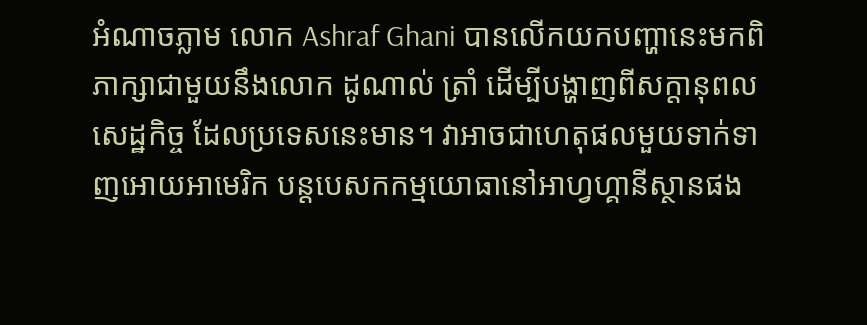អំណាចភ្លាម លោក Ashraf Ghani បានលើកយកបញ្ហានេះមកពិភាក្សាជាមួយនឹងលោក ដូណាល់ ត្រាំ ដើម្បីបង្ហាញពីសក្តានុពលសេដ្ឋកិច្ច ដែលប្រទេសនេះមាន។ វាអាចជាហេតុផលមួយទាក់ទាញអោយអាមេរិក បន្តបេសកកម្មយោធានៅអាហ្វហ្គានីស្ថានផង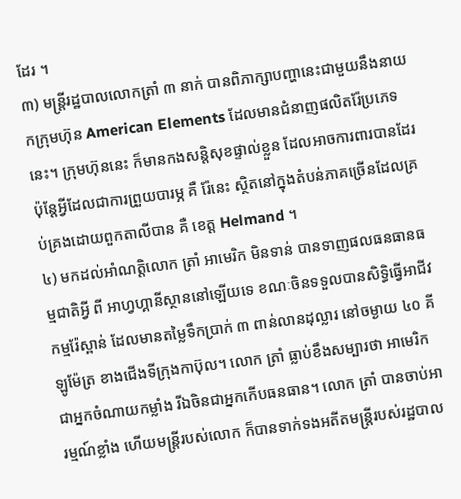ដែរ ។
៣) មន្ត្រីរដ្ឋបាលលោកត្រាំ ៣ នាក់ បានពិភាក្សាបញ្ហានេះជាមួយនឹងនាយកក្រុមហ៊ុន American Elements ដែលមានជំនាញផលិតរ៉ែប្រភេទនេះ។ ក្រុមហ៊ុននេះ ក៏មានកងសន្តិសុខផ្ទាល់ខ្លួន ដែលអាចការពារបានដែរ ប៉ុន្តែអ្វីដែលជាការព្រួយបារម្ភ គឺ រ៉ែនេះ ស្ថិតនៅក្នុងតំបន់ភាគច្រើនដែលគ្រប់គ្រងដោយពួកតាលីបាន គឺ ខេត្ត Helmand ។
៤) មកដល់អាំណត្តិលោក ត្រាំ អាមេរិក មិនទាន់ បានទាញផលធនធានធម្មជាតិអ្វី ពី អាហ្វហ្គានីស្ថាននៅឡើយទេ ខណៈចិនទទួលបានសិទ្ធិធ្វើអាជីវកម្មរ៉ែស្ពាន់ ដែលមានតម្លៃទឹកប្រាក់ ៣ ពាន់លានដុល្លារ នៅចម្ងាយ ៤០ គីឡូម៉ែត្រ ខាងជើងទីក្រុងកាប៊ុល។ លោក ត្រាំ ធ្លាប់ខឹងសម្បារថា អាមេរិកជាអ្នកចំណាយកម្លាំង រីឯចិនជាអ្នកកើបធនធាន។ លោក ត្រាំ បានចាប់អារម្មណ៍ខ្លាំង ហើយមន្ត្រីរបស់លោក ក៏បានទាក់ទងអតីតមន្ត្រីរបស់រដ្ឋបាល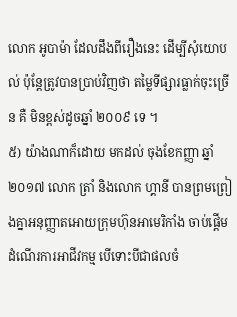លោក អូបាម៉ា ដែលដឹងពីរឿងនេះ ដើម្បីសុំយោបល់ ប៉ុន្តែត្រូវបានប្រាប់វិញថា តម្លៃទីផ្សារធ្លាក់ចុះច្រើន គឺ មិនខ្ពស់ដូចឆ្នាំ ២០០៩ ទេ ។
៥) យ៉ាងណាក៏ដោយ មកដល់ ចុងខែកញ្ញា ឆ្នាំ ២០១៧ លោក ត្រាំ និងលោក ហ្គានី បានព្រមព្រៀងគ្នាអនុញ្ញាតអោយក្រុមហ៊ុនអាមេរិកាំង ចាប់ផ្តើមដំណើរការអាជីវកម្ម បើទោះបីជាផលចំ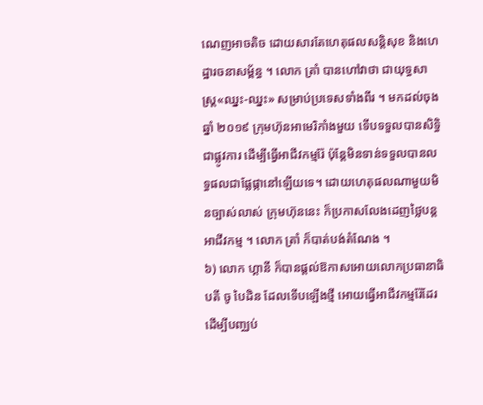ណេញអាចតិច ដោយសារតែហេតុផលសន្តិសុខ និងហេដ្ឋារចនាសម្ព័ន្ធ ។ លោក ត្រាំ បានហៅវាថា ជាយុទ្ធសាស្រ្ត«ឈ្នះ-ឈ្នះ» សម្រាប់ប្រទេសទាំងពីរ ។ មកដល់ចុងឆ្នាំ ២០១៩ ក្រុមហ៊ុនអាមេរិកាំងមួយ ទើបទទួលបានសិទ្ធិជាផ្លូវការ ដើម្បីធ្វើអាជីវកម្មរ៉ែ ប៉ុន្តែមិនទាន់ទទួលបានលទ្ធផលជាផ្លែផ្កានៅឡើយទេ។ ដោយហេតុផលណាមួយមិនច្បាស់លាស់ ក្រុមហ៊ុននេះ ក៏ប្រកាសលែងដេញថ្លៃបន្តអាជីវកម្ម ។ លោក ត្រាំ ក៏បាត់បង់តំណែង ។
៦) លោក ហ្គានី ក៏បានផ្តល់ឱកាសអោយលោកប្រធានាធិបតី ចូ បៃដិន ដែលទើបឡើងថ្មី អោយធ្វើអាជីវកម្មរ៉ែដែរ ដើម្បីបញ្ឈប់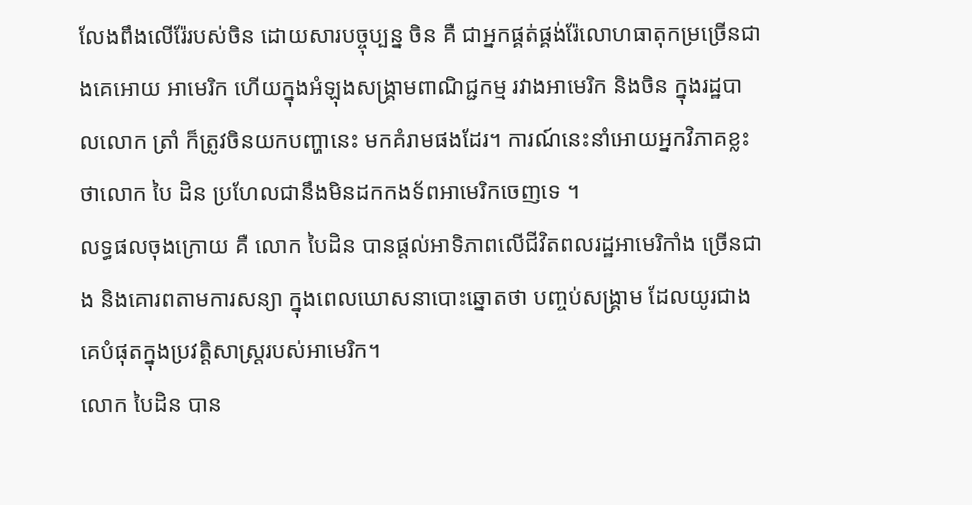លែងពឹងលើរ៉ែរបស់ចិន ដោយសារបច្ចុប្បន្ន ចិន គឺ ជាអ្នកផ្គត់ផ្គង់រ៉ែលោហធាតុកម្រច្រើនជាងគេអោយ អាមេរិក ហើយក្នុងអំឡុងសង្គ្រាមពាណិជ្ជកម្ម រវាងអាមេរិក និងចិន ក្នុងរដ្ឋបាលលោក ត្រាំ ក៏ត្រូវចិនយកបញ្ហានេះ មកគំរាមផងដែរ។ ការណ៍នេះនាំអោយអ្នកវិភាគខ្លះថាលោក បៃ ដិន ប្រហែលជានឹងមិនដកកងទ័ពអាមេរិកចេញទេ ។
លទ្ធផលចុងក្រោយ គឺ លោក បៃដិន បានផ្តល់អាទិភាពលើជីវិតពលរដ្ឋអាមេរិកាំង ច្រើនជាង និងគោរពតាមការសន្យា ក្នុងពេលឃោសនាបោះឆ្នោតថា បញ្ចប់សង្គ្រាម ដែលយូរជាងគេបំផុតក្នុងប្រវត្តិសាស្រ្តរបស់អាមេរិក។
លោក បៃដិន បាន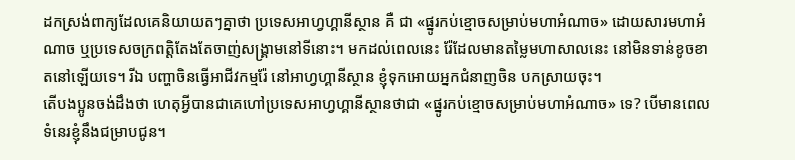ដកស្រង់ពាក្យដែលគេនិយាយតៗគ្នាថា ប្រទេសអាហ្វហ្គានីស្ថាន គឺ ជា «ផ្នូរកប់ខ្មោចសម្រាប់មហាអំណាច» ដោយសារមហាអំណាច ឬប្រទេសចក្រពត្តិតែងតែចាញ់សង្គ្រាមនៅទីនោះ។ មកដល់ពេលនេះ រ៉ែដែលមានតម្លៃមហាសាលនេះ នៅមិនទាន់ខូចខាតនៅឡើយទេ។ រីឯ បញ្ហាចិនធ្វើអាជីវកម្មរ៉ែ នៅអាហ្វហ្គានីស្ថាន ខ្ញុំទុកអោយអ្នកជំនាញចិន បកស្រាយចុះ។
តើបងប្អូនចង់ដឹងថា ហេតុអ្វីបានជាគេហៅប្រទេសអាហ្វហ្គានីស្ថានថាជា «ផ្នូរកប់ខ្មោចសម្រាប់មហាអំណាច» ទេ? បើមានពេលទំនេរខ្ញុំនឹងជម្រាបជូន។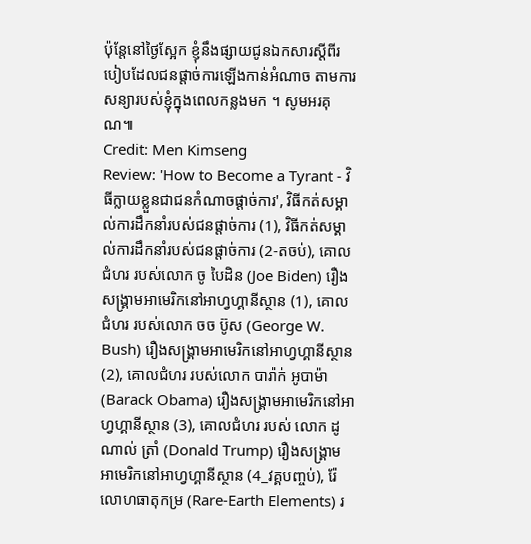ប៉ុន្តែនៅថ្ងៃស្អែក ខ្ញុំនឹងផ្សាយជូនឯកសារស្តីពីរបៀបដែលជនផ្តាច់ការឡើងកាន់អំណាច តាមការសន្យារបស់ខ្ញុំក្នុងពេលកន្លងមក ។ សូមអរគុណ៕
Credit: Men Kimseng
Review: 'How to Become a Tyrant - វិធីក្លាយខ្លួនជាជនកំណាចផ្ដាច់ការ', វិធីកត់សម្គាល់ការដឹកនាំរបស់ជនផ្តាច់ការ (1), វិធីកត់សម្គាល់ការដឹកនាំរបស់ជនផ្តាច់ការ (2-តចប់), គោលជំហរ របស់លោក ចូ បៃដិន (Joe Biden) រឿងសង្គ្រាមអាមេរិកនៅអាហ្វហ្គានីស្ថាន (1), គោលជំហរ របស់លោក ចច ប៊ូស (George W. Bush) រឿងសង្គ្រាមអាមេរិកនៅអាហ្វហ្គានីស្ថាន (2), គោលជំហរ របស់លោក បារ៉ាក់ អូបាម៉ា (Barack Obama) រឿងសង្គ្រាមអាមេរិកនៅអាហ្វហ្គានីស្ថាន (3), គោលជំហរ របស់ លោក ដូណាល់ ត្រាំ (Donald Trump) រឿងសង្គ្រាមអាមេរិកនៅអាហ្វហ្គានីស្ថាន (4_វគ្គបញ្ចប់), រ៉ែលោហធាតុកម្រ (Rare-Earth Elements) រ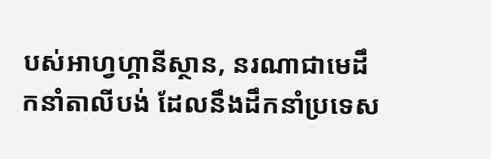បស់អាហ្វហ្គានីស្ថាន, នរណាជាមេដឹកនាំតាលីបង់ ដែលនឹងដឹកនាំប្រទេស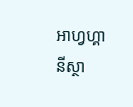អាហ្វហ្គានីស្ថា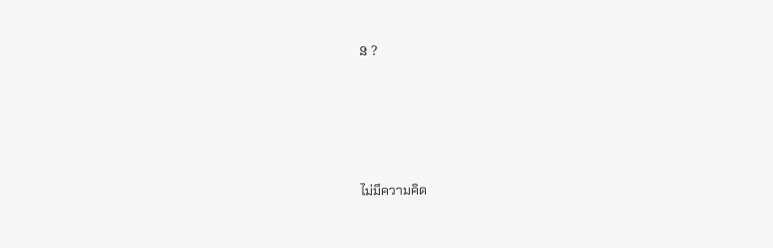ន ?







ไม่มีความคิด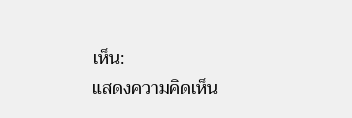เห็น:
แสดงความคิดเห็น